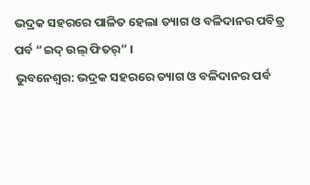ଭଦ୍ରକ ସହରରେ ପାଳିତ ହେଲା ତ୍ୟାଗ ଓ ବଳିଦାନର ପବିତ୍ର ପର୍ବ “ଇଦ୍ ଉଲ୍ ଫିତର୍” ।
ଭୁବନେଶ୍ୱର: ଭଦ୍ରକ ସହରରେ ତ୍ୟାଗ ଓ ବଳିଦାନର ପର୍ବ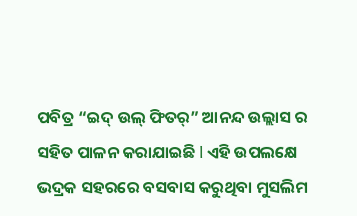ପବିତ୍ର “ଇଦ୍ ଉଲ୍ ଫିତର୍” ଆନନ୍ଦ ଉଲ୍ଲାସ ର ସହିତ ପାଳନ କରାଯାଇଛି l ଏହି ଉପଲକ୍ଷେ ଭଦ୍ରକ ସହରରେ ବସବାସ କରୁଥିବା ମୁସଲିମ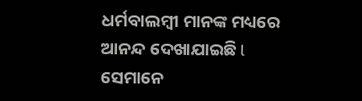ଧର୍ମବାଲମ୍ବୀ ମାନଙ୍କ ମଧ୍ୟରେ ଆନନ୍ଦ ଦେଖାଯାଇଛି l ସେମାନେ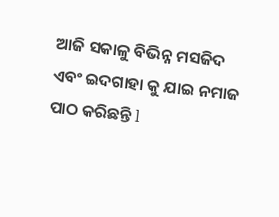ଆଜି ସକାଳୁ ବିଭିନ୍ନ ମସଜିଦ ଏବଂ ଇଦଗାହା କୁ ଯାଇ ନମାଜ ପାଠ କରିଛନ୍ତି l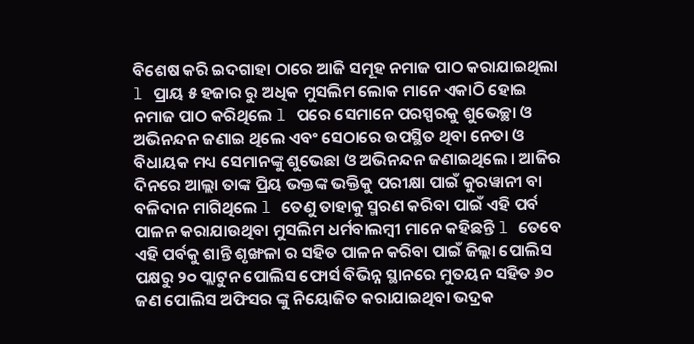ବିଶେଷ କରି ଇଦଗାହା ଠାରେ ଆଜି ସମୂହ ନମାଜ ପାଠ କରାଯାଇଥିଲା l ପ୍ରାୟ ୫ ହଜାର ରୁ ଅଧିକ ମୁସଲିମ ଲୋକ ମାନେ ଏକାଠି ହୋଇ ନମାଜ ପାଠ କରିଥିଲେ l ପରେ ସେମାନେ ପରସ୍ପରକୁ ଶୁଭେଚ୍ଛା ଓ ଅଭିନନ୍ଦନ ଜଣାଇ ଥିଲେ ଏବଂ ସେଠାରେ ଉପସ୍ଥିତ ଥିବା ନେତା ଓ ବିଧାୟକ ମଧ୍ୟ ସେମାନଙ୍କୁ ଶୁଭେଛା ଓ ଅଭିନନ୍ଦନ ଜଣାଇଥିଲେ । ଆଜିର ଦିନରେ ଆଲ୍ଲା ତାଙ୍କ ପ୍ରିୟ ଭକ୍ତଙ୍କ ଭକ୍ତିକୁ ପରୀକ୍ଷା ପାଇଁ କୁରୱାନୀ ବା ବଳିଦାନ ମାଗିଥିଲେ l ତେଣୁ ତାହାକୁ ସ୍ମରଣ କରିବା ପାଇଁ ଏହି ପର୍ବ ପାଳନ କରାଯାଉଥିବା ମୁସଲିମ ଧର୍ମବାଲମ୍ବୀ ମାନେ କହିଛନ୍ତି l ତେବେ ଏହି ପର୍ବକୁ ଶାନ୍ତି ଶୃଙ୍ଖଳା ର ସହିତ ପାଳନ କରିବା ପାଇଁ ଜିଲ୍ଲା ପୋଲିସ ପକ୍ଷରୁ ୨୦ ପ୍ଲାଟୁନ ପୋଲିସ ଫୋର୍ସ ବିଭିନ୍ନ ସ୍ଥାନରେ ମୁତୟନ ସହିତ ୬୦ ଜଣ ପୋଲିସ ଅଫିସର ଙ୍କୁ ନିୟୋଜିତ କରାଯାଇଥିବା ଭଦ୍ରକ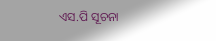ଏସ.ପି ସୂଚନା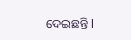ଦେଇଛନ୍ତି l